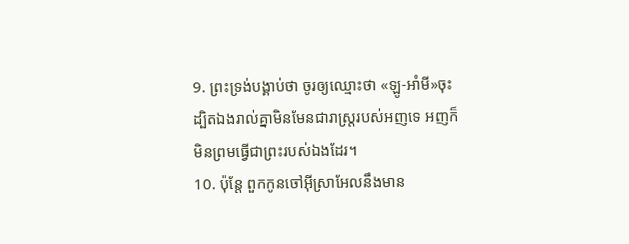9. ព្រះទ្រង់បង្គាប់ថា ចូរឲ្យឈ្មោះថា «ឡូ-អាំមី»ចុះ ដ្បិតឯងរាល់គ្នាមិនមែនជារាស្ត្ររបស់អញទេ អញក៏មិនព្រមធ្វើជាព្រះរបស់ឯងដែរ។
10. ប៉ុន្តែ ពួកកូនចៅអ៊ីស្រាអែលនឹងមាន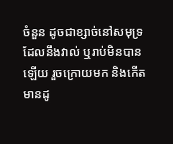ចំនួន ដូចជាខ្សាច់នៅសមុទ្រ ដែលនឹងវាល់ ឬរាប់មិនបានឡើយ រួចក្រោយមក និងកើតមានដូ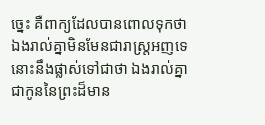ច្នេះ គឺពាក្យដែលបានពោលទុកថា ឯងរាល់គ្នាមិនមែនជារាស្ត្រអញទេ នោះនឹងផ្លាស់ទៅជាថា ឯងរាល់គ្នាជាកូននៃព្រះដ៏មាន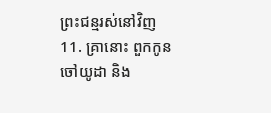ព្រះជន្មរស់នៅវិញ
11. គ្រានោះ ពួកកូនចៅយូដា និង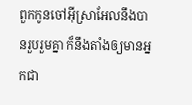ពួកកូនចៅអ៊ីស្រាអែលនឹងបានរួបរួមគ្នា ក៏នឹងតាំងឲ្យមានអ្នកជា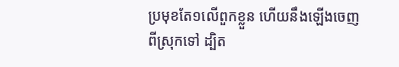ប្រមុខតែ១លើពួកខ្លួន ហើយនឹងឡើងចេញពីស្រុកទៅ ដ្បិត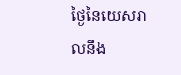ថ្ងៃនៃយេសរាលនឹង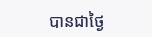បានជាថ្ងៃ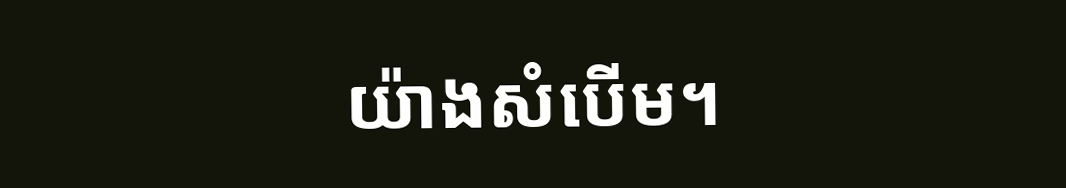យ៉ាងសំបើម។